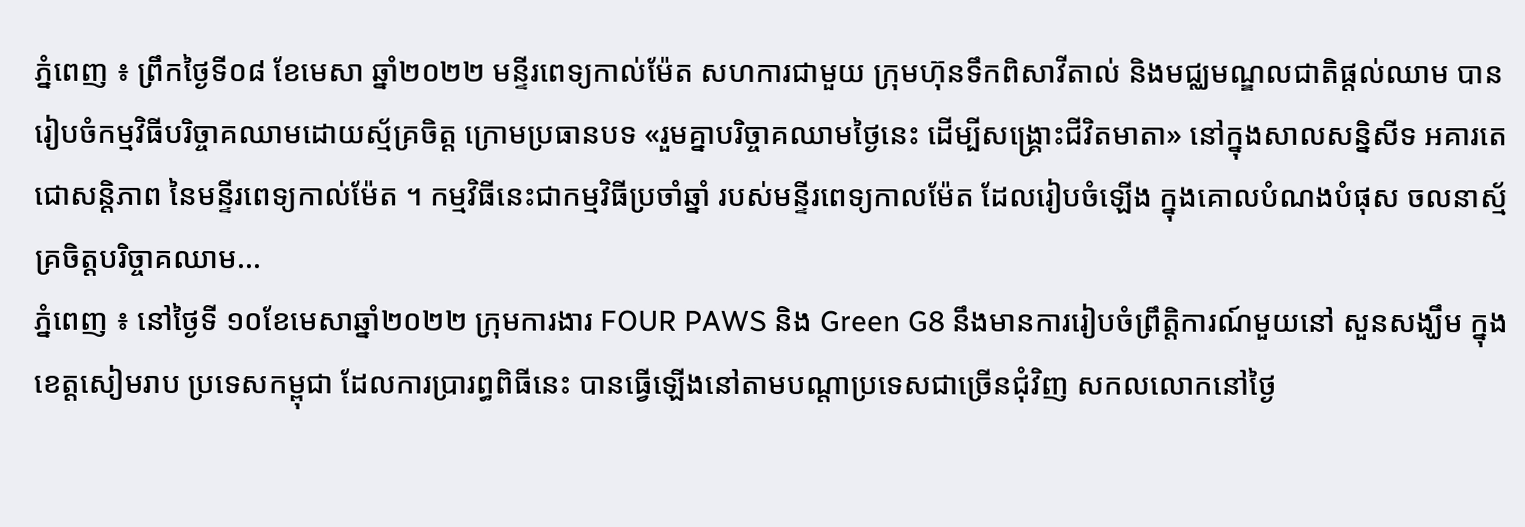ភ្នំពេញ ៖ ព្រឹកថ្ងៃទី០៨ ខែមេសា ឆ្នាំ២០២២ មន្ទីរពេទ្យកាល់ម៉ែត សហការជាមួយ ក្រុមហ៊ុនទឹកពិសាវីតាល់ និងមជ្ឈមណ្ឌលជាតិផ្តល់ឈាម បានរៀបចំកម្មវិធីបរិច្ចាគឈាមដោយស្ម័គ្រចិត្ត ក្រោមប្រធានបទ «រួមគ្នាបរិច្ចាគឈាមថ្ងៃនេះ ដើម្បីសង្គ្រោះជីវិតមាតា» នៅក្នុងសាលសន្និសីទ អគារតេជោសន្តិភាព នៃមន្ទីរពេទ្យកាល់ម៉ែត ។ កម្មវិធីនេះជាកម្មវិធីប្រចាំឆ្នាំ របស់មន្ទីរពេទ្យកាលម៉ែត ដែលរៀបចំឡើង ក្នុងគោលបំណងបំផុស ចលនាស្ម័គ្រចិត្តបរិច្ចាគឈាម...
ភ្នំពេញ ៖ នៅថ្ងៃទី ១០ខែមេសាឆ្នាំ២០២២ ក្រុមការងារ FOUR PAWS និង Green G8 នឹងមានការរៀបចំព្រឹត្តិការណ៍មួយនៅ សួនសង្ឃឹម ក្នុងខេត្តសៀមរាប ប្រទេសកម្ពុជា ដែលការប្រារព្ធពិធីនេះ បានធ្វើឡើងនៅតាមបណ្តាប្រទេសជាច្រើនជុំវិញ សកលលោកនៅថ្ងៃ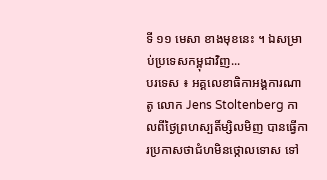ទី ១១ មេសា ខាងមុខនេះ ។ ឯសម្រាប់ប្រទេសកម្ពុជាវិញ...
បរទេស ៖ អគ្គលេខាធិកាអង្គការណាតូ លោក Jens Stoltenberg កាលពីថ្ងៃព្រហស្បតិ៍ម្សិលមិញ បានធ្វើការប្រកាសថាជំហមិនថ្កោលទោស ទៅ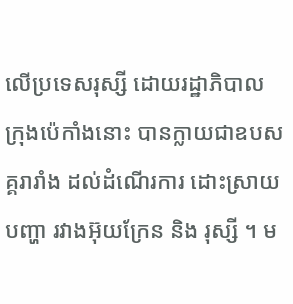លើប្រទេសរុស្សី ដោយរដ្ឋាភិបាល ក្រុងប៉េកាំងនោះ បានក្លាយជាឧបសគ្គរារាំង ដល់ដំណើរការ ដោះស្រាយបញ្ហា រវាងអ៊ុយក្រែន និង រុស្សី ។ ម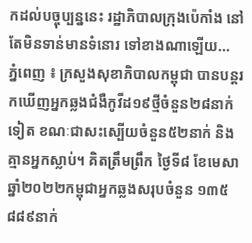កដល់បច្ចុប្បន្ននេះ រដ្ឋាភិបាលក្រុងប៉េកាំង នៅតែមិនទាន់មានទំនោរ ទៅខាងណាឡើយ...
ភ្នំពេញ ៖ ក្រសួងសុខាភិបាលកម្ពុជា បានបន្តរកឃើញអ្នកឆ្លងជំងឺកូវីដ១៩ថ្មីចំនួន២៨នាក់ទៀត ខណៈជាសះស្បើយចំនួន៥២នាក់ និងគ្មានអ្នកស្លាប់។ គិតត្រឹមព្រឹក ថ្ងៃទី៨ ខែមេសា ឆ្នាំ២០២២កម្ពុជាអ្នកឆ្លងសរុបចំនួន ១៣៥ ៨៨៩នាក់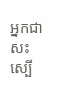អ្នកជាសះស្បើ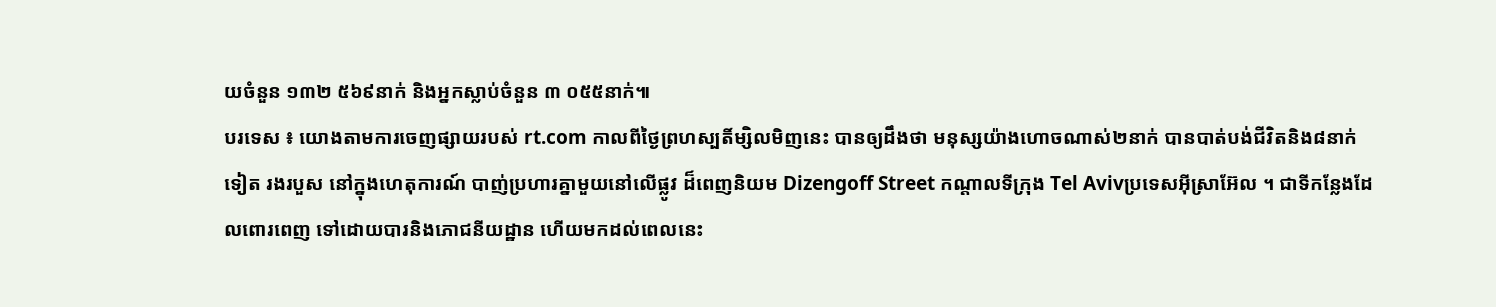យចំនួន ១៣២ ៥៦៩នាក់ និងអ្នកស្លាប់ចំនួន ៣ ០៥៥នាក់៕
បរទេស ៖ យោងតាមការចេញផ្សាយរបស់ rt.com កាលពីថ្ងៃព្រហស្បតិ៍ម្សិលមិញនេះ បានឲ្យដឹងថា មនុស្សយ៉ាងហោចណាស់២នាក់ បានបាត់បង់ជីវិតនិង៨នាក់ទៀត រងរបួស នៅក្នុងហេតុការណ៍ បាញ់ប្រហារគ្នាមួយនៅលើផ្លូវ ដ៏ពេញនិយម Dizengoff Street កណ្តាលទីក្រុង Tel Avivប្រទេសអ៊ីស្រាអ៊ែល ។ ជាទីកន្លែងដែលពោរពេញ ទៅដោយបារនិងភោជនីយដ្ឋាន ហើយមកដល់ពេលនេះ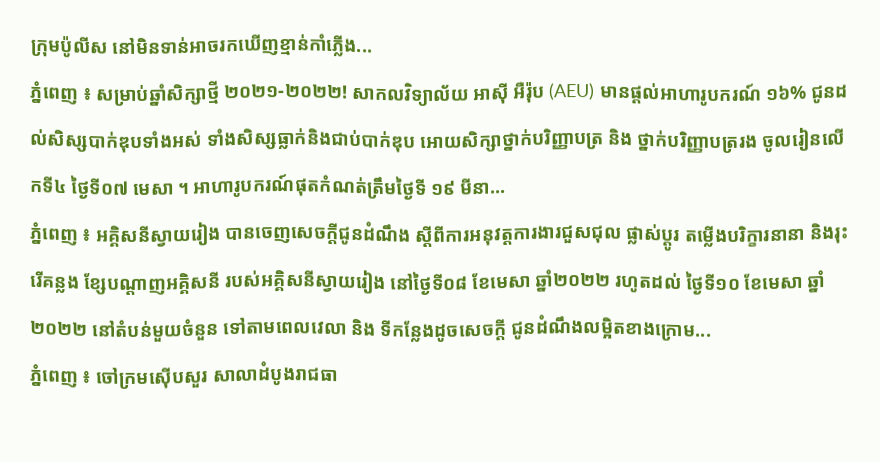ក្រុមប៉ូលីស នៅមិនទាន់អាចរកឃើញខ្មាន់កាំភ្លើង...
ភ្នំពេញ ៖ សម្រាប់ឆ្នាំសិក្សាថ្មី ២០២១-២០២២! សាកលវិទ្យាល័យ អាស៊ី អឺរ៉ុប (AEU) មានផ្តល់អាហារូបករណ៍ ១៦% ជូនដល់សិស្សបាក់ឌុបទាំងអស់ ទាំងសិស្សធ្លាក់និងជាប់បាក់ឌុប អោយសិក្សាថ្នាក់បរិញ្ញាបត្រ និង ថ្នាក់បរិញ្ញាបត្ររង ចូលរៀនលើកទី៤ ថ្ងៃទី០៧ មេសា ។ អាហារូបករណ៍ផុតកំណត់ត្រឹមថ្ងៃទី ១៩ មីនា...
ភ្នំពេញ ៖ អគ្គិសនីស្វាយរៀង បានចេញសេចក្តីជូនដំណឹង ស្តីពីការអនុវត្តការងារជួសជុល ផ្លាស់ប្តូរ តម្លើងបរិក្ខារនានា និងរុះរើគន្លង ខ្សែបណ្តាញអគ្គិសនី របស់អគ្គិសនីស្វាយរៀង នៅថ្ងៃទី០៨ ខែមេសា ឆ្នាំ២០២២ រហូតដល់ ថ្ងៃទី១០ ខែមេសា ឆ្នាំ២០២២ នៅតំបន់មួយចំនួន ទៅតាមពេលវេលា និង ទីកន្លែងដូចសេចក្តី ជូនដំណឹងលម្អិតខាងក្រោម...
ភ្នំពេញ ៖ ចៅក្រមស៊ើបសួរ សាលាដំបូងរាជធា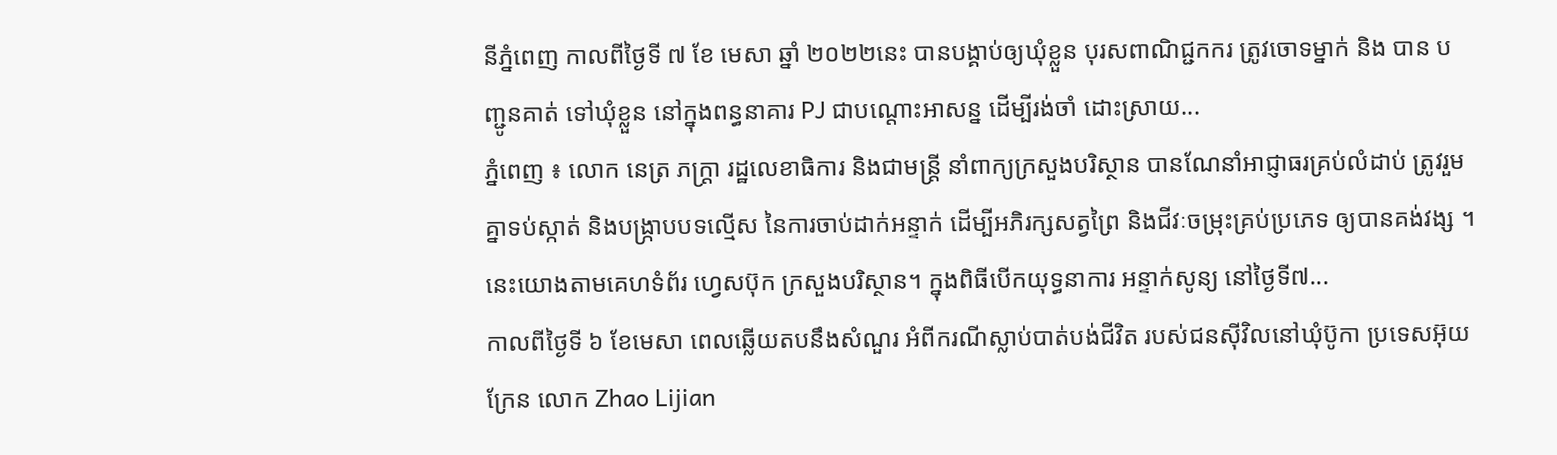នីភ្នំពេញ កាលពីថ្ងៃទី ៧ ខែ មេសា ឆ្នាំ ២០២២នេះ បានបង្គាប់ឲ្យឃុំខ្លួន បុរសពាណិជ្ជកករ ត្រូវចោទម្នាក់ និង បាន បញ្ជូនគាត់ ទៅឃុំខ្លួន នៅក្នុងពន្ធនាគារ PJ ជាបណ្ដោះអាសន្ន ដើម្បីរង់ចាំ ដោះស្រាយ...
ភ្នំពេញ ៖ លោក នេត្រ ភក្ត្រា រដ្ឋលេខាធិការ និងជាមន្ត្រី នាំពាក្យក្រសួងបរិស្ថាន បានណែនាំអាជ្ញាធរគ្រប់លំដាប់ ត្រូវរួមគ្នាទប់ស្កាត់ និងបង្ក្រាបបទល្មើស នៃការចាប់ដាក់អន្ទាក់ ដើម្បីអភិរក្សសត្វព្រៃ និងជីវៈចម្រុះគ្រប់ប្រភេទ ឲ្យបានគង់វង្ស ។ នេះយោងតាមគេហទំព័រ ហ្វេសប៊ុក ក្រសួងបរិស្ថាន។ ក្នុងពិធីបើកយុទ្ធនាការ អន្ទាក់សូន្យ នៅថ្ងៃទី៧...
កាលពីថ្ងៃទី ៦ ខែមេសា ពេលឆ្លើយតបនឹងសំណួរ អំពីករណីស្លាប់បាត់បង់ជីវិត របស់ជនស៊ីវិលនៅឃុំប៊ូកា ប្រទេសអ៊ុយក្រែន លោក Zhao Lijian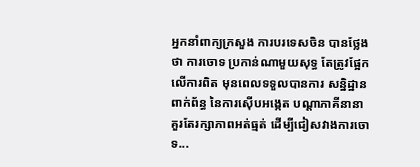អ្នកនាំពាក្យក្រសួង ការបរទេសចិន បានថ្លែងថា ការចោទ ប្រកាន់ណាមួយសុទ្ធ តែត្រូវផ្អែកលើការពិត មុនពេលទទួលបានការ សន្និដ្ឋានពាក់ព័ន្ធ នៃការស៊ើបអង្កេត បណ្តាភាគីនានា គួរតែរក្សាភាពអត់ធ្មត់ ដើម្បីជៀសវាងការចោទ...